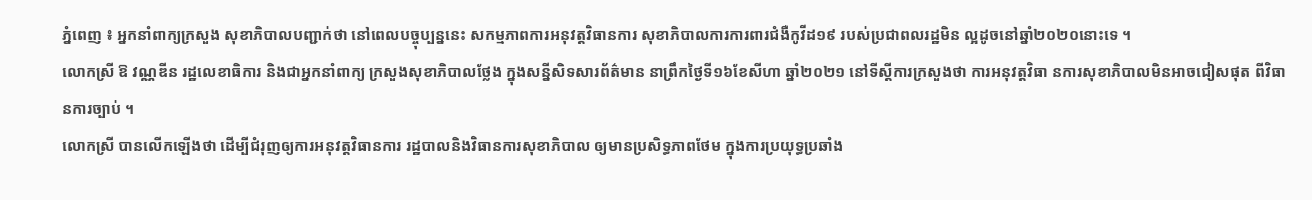ភ្នំពេញ ៖ អ្នកនាំពាក្យក្រសួង សុខាភិបាលបញ្ជាក់ថា នៅពេលបច្ចុប្បន្ននេះ សកម្មភាពការអនុវត្តវិធានការ សុខាភិបាលការការពារជំងឺកូវីដ១៩ របស់ប្រជាពលរដ្ឋមិន ល្អដូចនៅឆ្នាំ២០២០នោះទេ ។
លោកស្រី ឱ វណ្ណឌីន រដ្ឋលេខាធិការ និងជាអ្នកនាំពាក្យ ក្រសួងសុខាភិបាលថ្លែង ក្នុងសន្នីសិទសារព័ត៌មាន នាព្រឹកថ្ងៃទី១៦ខែសីហា ឆ្នាំ២០២១ នៅទីស្តីការក្រសួងថា ការអនុវត្តវិធា នការសុខាភិបាលមិនអាចជៀសផុត ពីវិធានការច្បាប់ ។
លោកស្រី បានលើកឡើងថា ដើម្បីជំរុញឲ្យការអនុវត្តវិធានការ រដ្ឋបាលនិងវិធានការសុខាភិបាល ឲ្យមានប្រសិទ្ធភាពថែម ក្នុងការប្រយុទ្ធប្រឆាំង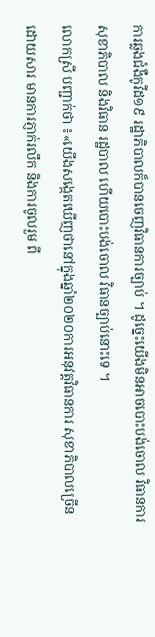ការឆ្លងជំងឺកូវីដ១៩ រដ្ឋាភិបាលក៏បានចេញវិធានការច្បាប់ ។ ដូច្នេះយើងមិនអាចបោះបង់ចោល វិធានការសុខាភិបាល និងវិធាន រដ្ឋបាល ហើយបោះបង់ចោល វិធានច្បាប់នោះទេ ។
លោកស្រី បញ្ជាក់ថា ៖«យើងសង្កេតឃើញថានៅក្នុងឆ្នាំ២០២០ការអនុវត្តវិធានការ សុខាភិបាលច្រើនដោយសារ មានការភ្ញាក់រលឹក និងការចូលរួម ពី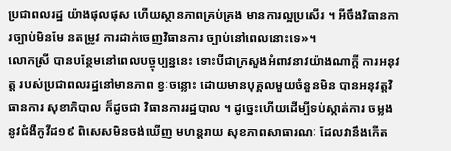ប្រជាពលរដ្ឋ យ៉ាងផុលផុស ហើយស្ថានភាពគ្រប់គ្រង មានការល្អប្រសើរ ។ អីចឹងវិធានការច្បាប់មិនមែ នតម្រូវ ការដាក់ចេញវិធានការ ច្បាប់នៅពេលនោះទេ»។
លោកស្រី បានបន្ថែមនៅពេលបច្ចុប្បន្ននេះ ទោះបីជាក្រសួងអំពាវនាវយ៉ាងណាក្តី ការអនុវត្ត របស់ប្រជាពលរដ្ឋនៅមានភាព ខ្វៈចន្លោះ ដោយមានបុគ្គលមួយចំនួនមិន បានអនុវត្តវិធានការ សុខាភិបាល ក៏ដូចជា វិធានការរដ្ឋបាល ។ ដូច្នេះហើយដើម្បីទប់ស្កាត់ការ ចម្លងនូវជំងឺកូវីដ១៩ ពិសេសមិនចង់ឃើញ មហន្តរាយ សុខភាពសាធារណៈ ដែលវានឹងកើត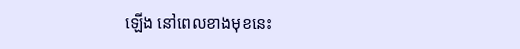ឡើង នៅពេលខាងមុខនេះ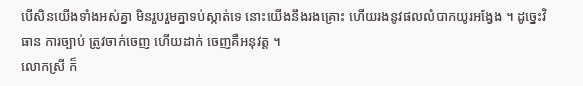បើសិនយើងទាំងអស់គ្នា មិនរួបរួមគ្នាទប់ស្កាត់ទេ នោះយើងនឹងរងគ្រោះ ហើយរងនូវផលលំបាកយូរអង្វែង ។ ដូច្នេះវិធាន ការច្បាប់ ត្រូវចាក់ចេញ ហើយដាក់ ចេញគឺអនុវត្ត ។
លោកស្រី ក៏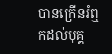បានក្រើនរំឮកដល់បុគ្គ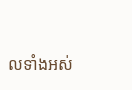លទាំងអស់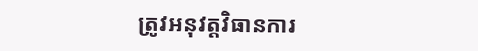ត្រូវអនុវត្តវិធានការ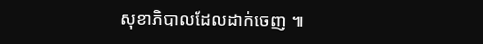សុខាភិបាលដែលដាក់ចេញ ៕